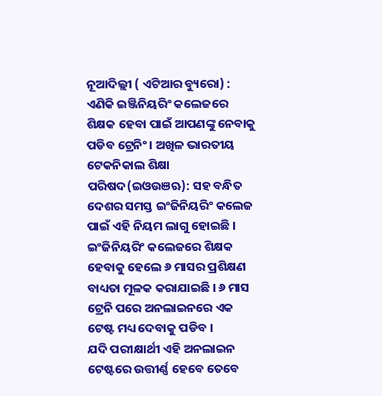ନୂଆଦିଲ୍ଲୀ ( ଏଟିଆର ବ୍ୟୁରୋ) : ଏଣିକି ଇଞ୍ଜିନିୟରିଂ କଲେଜରେ ଶିକ୍ଷକ ହେବା ପାଇଁ ଆପଣଙ୍କୁ ନେବାକୁ ପଡିବ ଟ୍ରେନିଂ । ଅଖିଳ ଭାରତୀୟ ଟେକନିକାଲ ଶିକ୍ଷା ପରିଷଦ(ଇଓଉଞଋ): ସହ ବନ୍ଧିତ ଦେଶର ସମସ୍ତ ଇଂଜିନିୟରିଂ କଲେଜ ପାଇଁ ଏହି ନିୟମ ଲାଗୁ ହୋଇଛି । ଇଂଜିନିୟରିଂ କଲେଜରେ ଶିକ୍ଷକ ହେବାକୁ ହେଲେ ୬ ମାସର ପ୍ରଶିକ୍ଷଣ ବାଧ୍ୟତା ମୂଳକ କରାଯାଇଛି । ୬ ମାସ ଟ୍ରେନି ପରେ ଅନଲାଇନରେ ଏକ ଟେଷ୍ଟ ମଧ୍ୟ ଦେବାକୁ ପଡିବ ।
ଯଦି ପରୀକ୍ଷାର୍ଥୀ ଏହି ଅନଲାଇନ ଟେଷ୍ଟରେ ଉତ୍ତୀର୍ଣ୍ଣ ହେବେ ତେବେ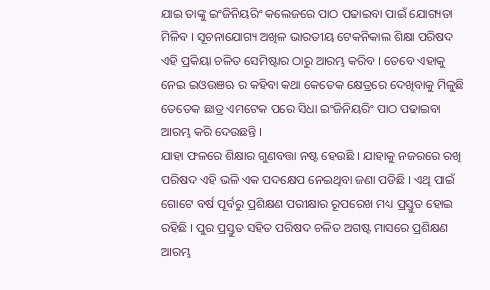ଯାଇ ତାଙ୍କୁ ଇଂଜିନିୟରିଂ କଲେଜରେ ପାଠ ପଢାଇବା ପାଇଁ ଯୋଗ୍ୟତା ମିଳିବ । ସୂଚନାଯୋଗ୍ୟ ଅଖିଳ ଭାରତୀୟ ଟେକନିକାଲ ଶିକ୍ଷା ପରିଷଦ ଏହି ପ୍ରକିୟା ଚଳିତ ସେମିଷ୍ଟାର ଠାରୁ ଆରମ୍ଭ କରିବ । ତେବେ ଏହାକୁ ନେଇ ଇଓଉଞଋ ର କହିବା କଥା କେତେକ କ୍ଷେତ୍ରରେ ଦେଖିବାକୁ ମିଳୁଛି ତେତେକ ଛାତ୍ର ଏମଟେକ ପରେ ସିଧା ଇଂଜିନିୟରିଂ ପାଠ ପଢାଇବା ଆରମ୍ଭ କରି ଦେଉଛନ୍ତି ।
ଯାହା ଫଳରେ ଶିକ୍ଷାର ଗୁଣବତ୍ତା ନଷ୍ଟ ହେଉଛି । ଯାହାକୁ ନଜରରେ ରଖି ପରିଷଦ ଏହି ଭଳି ଏକ ପଦକ୍ଷେପ ନେଇଥିବା ଜଣା ପଡିଛି । ଏଥି ପାଇଁ ଗୋଟେ ବର୍ଷ ପୂର୍ବରୁ ପ୍ରଶିକ୍ଷଣ ପରୀକ୍ଷାର ରୂପରେଖ ମଧ୍ୟ ପ୍ରସ୍ତୁତ ହୋଇ ରହିଛି । ପୁର ପ୍ରସ୍ତୁତ ସହିତ ପରିଷଦ ଚଳିତ ଅଗଷ୍ଟ ମାସରେ ପ୍ରଶିକ୍ଷଣ ଆରମ୍ଭ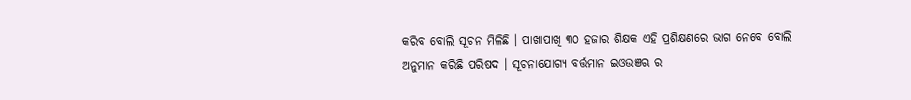କରିବ ବୋଲି ସୂଚନ ମିଳିଛି । ପାଖାପାଖି ୩୦ ହଜାର ଶିକ୍ଷକ ଏହି ପ୍ରଶିକ୍ଷଣରେ ଭାଗ ନେବେ ବୋଲି ଅନୁମାନ କରିଛି ପରିଷଦ । ସୂଚନାଯୋଗ୍ୟ ବର୍ତ୍ତମାନ ଇଓଉଞଋ ର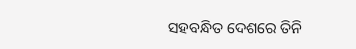ସହବନ୍ଧିତ ଦେଶରେ ତିନି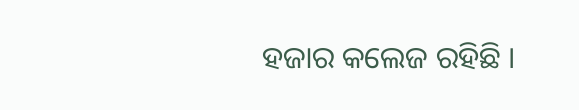ହଜାର କଲେଜ ରହିଛି ।